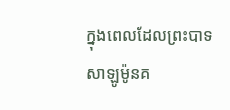ក្នុងពេលដែលព្រះបាទសាឡូម៉ូនគ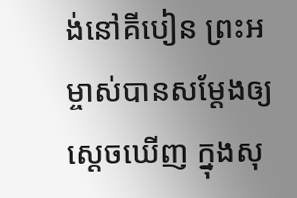ង់នៅគីបៀន ព្រះអម្ចាស់បានសម្តែងឲ្យស្ដេចឃើញ ក្នុងសុ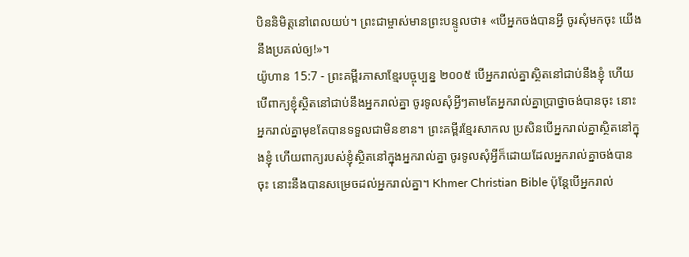បិននិមិត្តនៅពេលយប់។ ព្រះជាម្ចាស់មានព្រះបន្ទូលថា៖ «បើអ្នកចង់បានអ្វី ចូរសុំមកចុះ យើងនឹងប្រគល់ឲ្យ!»។
យ៉ូហាន 15:7 - ព្រះគម្ពីរភាសាខ្មែរបច្ចុប្បន្ន ២០០៥ បើអ្នករាល់គ្នាស្ថិតនៅជាប់នឹងខ្ញុំ ហើយបើពាក្យខ្ញុំស្ថិតនៅជាប់នឹងអ្នករាល់គ្នា ចូរទូលសុំអ្វីៗតាមតែអ្នករាល់គ្នាប្រាថ្នាចង់បានចុះ នោះអ្នករាល់គ្នាមុខតែបានទទួលជាមិនខាន។ ព្រះគម្ពីរខ្មែរសាកល ប្រសិនបើអ្នករាល់គ្នាស្ថិតនៅក្នុងខ្ញុំ ហើយពាក្យរបស់ខ្ញុំស្ថិតនៅក្នុងអ្នករាល់គ្នា ចូរទូលសុំអ្វីក៏ដោយដែលអ្នករាល់គ្នាចង់បានចុះ នោះនឹងបានសម្រេចដល់អ្នករាល់គ្នា។ Khmer Christian Bible ប៉ុន្ដែបើអ្នករាល់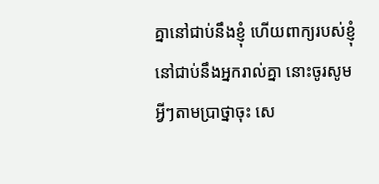គ្នានៅជាប់នឹងខ្ញុំ ហើយពាក្យរបស់ខ្ញុំនៅជាប់នឹងអ្នករាល់គ្នា នោះចូរសូមអ្វីៗតាមប្រាថ្នាចុះ សេ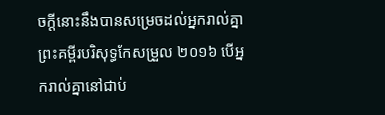ចក្ដីនោះនឹងបានសម្រេចដល់អ្នករាល់គ្នា ព្រះគម្ពីរបរិសុទ្ធកែសម្រួល ២០១៦ បើអ្នករាល់គ្នានៅជាប់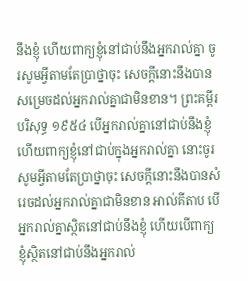នឹងខ្ញុំ ហើយពាក្យខ្ញុំនៅជាប់នឹងអ្នករាល់គ្នា ចូរសូមអ្វីតាមតែប្រាថ្នាចុះ សេចក្ដីនោះនឹងបានសម្រេចដល់អ្នករាល់គ្នាជាមិនខាន។ ព្រះគម្ពីរបរិសុទ្ធ ១៩៥៤ បើអ្នករាល់គ្នានៅជាប់នឹងខ្ញុំ ហើយពាក្យខ្ញុំនៅជាប់ក្នុងអ្នករាល់គ្នា នោះចូរសូមអ្វីតាមតែប្រាថ្នាចុះ សេចក្ដីនោះនឹងបានសំរេចដល់អ្នករាល់គ្នាជាមិនខាន អាល់គីតាប បើអ្នករាល់គ្នាស្ថិតនៅជាប់នឹងខ្ញុំ ហើយបើពាក្យខ្ញុំស្ថិតនៅជាប់នឹងអ្នករាល់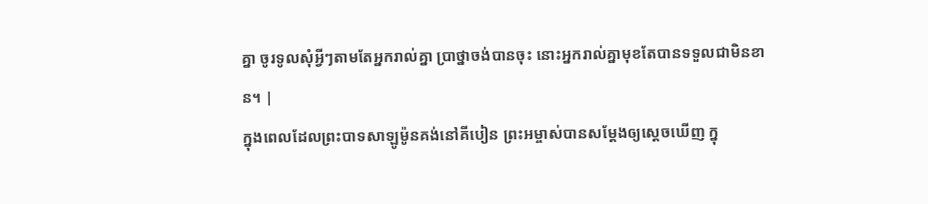គ្នា ចូរទូលសុំអ្វីៗតាមតែអ្នករាល់គ្នា ប្រាថ្នាចង់បានចុះ នោះអ្នករាល់គ្នាមុខតែបានទទួលជាមិនខាន។ |
ក្នុងពេលដែលព្រះបាទសាឡូម៉ូនគង់នៅគីបៀន ព្រះអម្ចាស់បានសម្តែងឲ្យស្ដេចឃើញ ក្នុ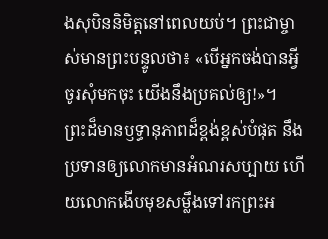ងសុបិននិមិត្តនៅពេលយប់។ ព្រះជាម្ចាស់មានព្រះបន្ទូលថា៖ «បើអ្នកចង់បានអ្វី ចូរសុំមកចុះ យើងនឹងប្រគល់ឲ្យ!»។
ព្រះដ៏មានឫទ្ធានុភាពដ៏ខ្ពង់ខ្ពស់បំផុត នឹងប្រទានឲ្យលោកមានអំណរសប្បាយ ហើយលោកងើបមុខសម្លឹងទៅរកព្រះអ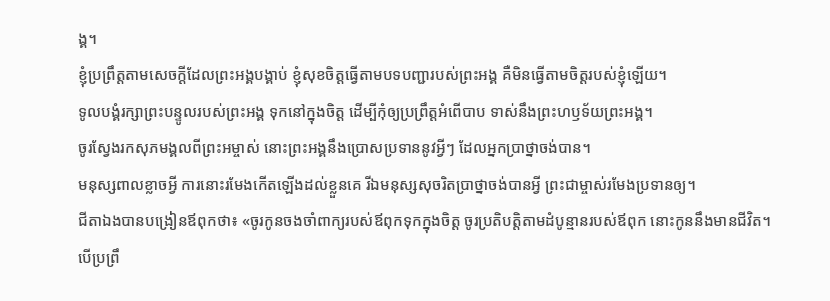ង្គ។
ខ្ញុំប្រព្រឹត្តតាមសេចក្ដីដែលព្រះអង្គបង្គាប់ ខ្ញុំសុខចិត្តធ្វើតាមបទបញ្ជារបស់ព្រះអង្គ គឺមិនធ្វើតាមចិត្តរបស់ខ្ញុំឡើយ។
ទូលបង្គំរក្សាព្រះបន្ទូលរបស់ព្រះអង្គ ទុកនៅក្នុងចិត្ត ដើម្បីកុំឲ្យប្រព្រឹត្តអំពើបាប ទាស់នឹងព្រះហឫទ័យព្រះអង្គ។
ចូរស្វែងរកសុភមង្គលពីព្រះអម្ចាស់ នោះព្រះអង្គនឹងប្រោសប្រទាននូវអ្វីៗ ដែលអ្នកប្រាថ្នាចង់បាន។
មនុស្សពាលខ្លាចអ្វី ការនោះរមែងកើតឡើងដល់ខ្លួនគេ រីឯមនុស្សសុចរិតប្រាថ្នាចង់បានអ្វី ព្រះជាម្ចាស់រមែងប្រទានឲ្យ។
ជីតាឯងបានបង្រៀនឪពុកថា៖ «ចូរកូនចងចាំពាក្យរបស់ឪពុកទុកក្នុងចិត្ត ចូរប្រតិបត្តិតាមដំបូន្មានរបស់ឪពុក នោះកូននឹងមានជីវិត។
បើប្រព្រឹ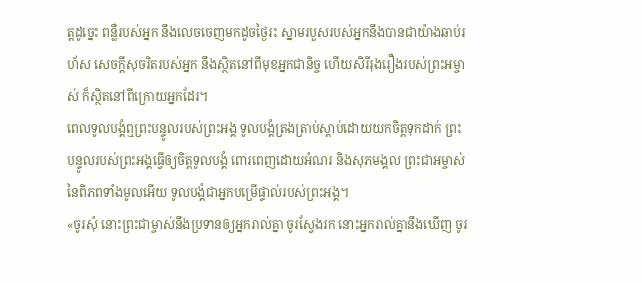ត្តដូច្នេះ ពន្លឺរបស់អ្នក នឹងលេចចេញមកដូចថ្ងៃរះ ស្នាមរបួសរបស់អ្នកនឹងបានជាយ៉ាងឆាប់រហ័ស សេចក្ដីសុចរិតរបស់អ្នក នឹងស្ថិតនៅពីមុខអ្នកជានិច្ច ហើយសិរីរុងរឿងរបស់ព្រះអម្ចាស់ ក៏ស្ថិតនៅពីក្រោយអ្នកដែរ។
ពេលទូលបង្គំឮព្រះបន្ទូលរបស់ព្រះអង្គ ទូលបង្គំត្រងត្រាប់ស្ដាប់ដោយយកចិត្តទុកដាក់ ព្រះបន្ទូលរបស់ព្រះអង្គធ្វើឲ្យចិត្តទូលបង្គំ ពោរពេញដោយអំណរ និងសុភមង្គល ព្រះជាអម្ចាស់នៃពិភពទាំងមូលអើយ ទូលបង្គំជាអ្នកបម្រើផ្ទាល់របស់ព្រះអង្គ។
«ចូរសុំ នោះព្រះជាម្ចាស់នឹងប្រទានឲ្យអ្នករាល់គ្នា ចូរស្វែងរក នោះអ្នករាល់គ្នានឹងឃើញ ចូរ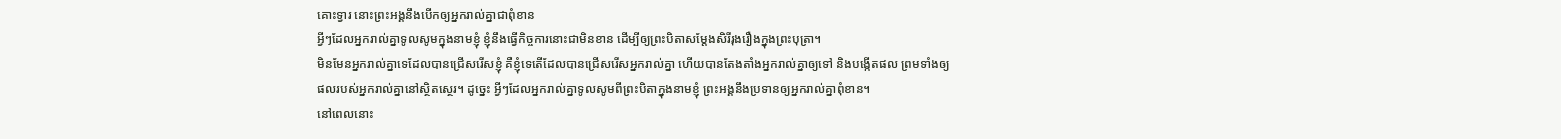គោះទ្វារ នោះព្រះអង្គនឹងបើកឲ្យអ្នករាល់គ្នាជាពុំខាន
អ្វីៗដែលអ្នករាល់គ្នាទូលសូមក្នុងនាមខ្ញុំ ខ្ញុំនឹងធ្វើកិច្ចការនោះជាមិនខាន ដើម្បីឲ្យព្រះបិតាសម្តែងសិរីរុងរឿងក្នុងព្រះបុត្រា។
មិនមែនអ្នករាល់គ្នាទេដែលបានជ្រើសរើសខ្ញុំ គឺខ្ញុំទេតើដែលបានជ្រើសរើសអ្នករាល់គ្នា ហើយបានតែងតាំងអ្នករាល់គ្នាឲ្យទៅ និងបង្កើតផល ព្រមទាំងឲ្យផលរបស់អ្នករាល់គ្នានៅស្ថិតស្ថេរ។ ដូច្នេះ អ្វីៗដែលអ្នករាល់គ្នាទូលសូមពីព្រះបិតាក្នុងនាមខ្ញុំ ព្រះអង្គនឹងប្រទានឲ្យអ្នករាល់គ្នាពុំខាន។
នៅពេលនោះ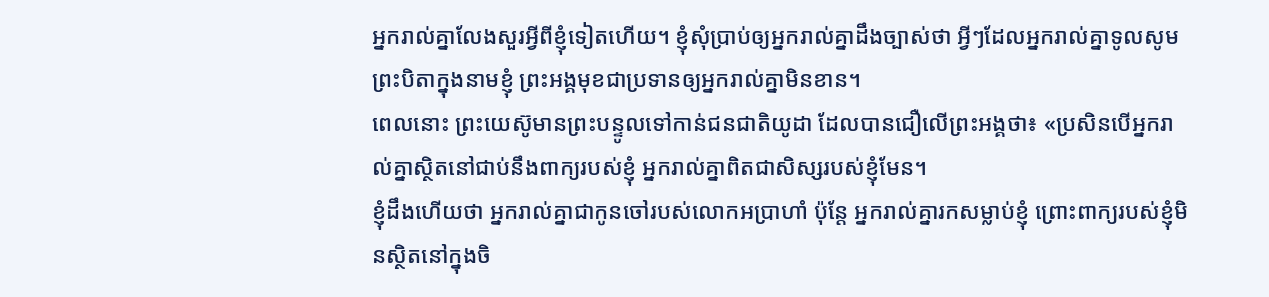អ្នករាល់គ្នាលែងសួរអ្វីពីខ្ញុំទៀតហើយ។ ខ្ញុំសុំប្រាប់ឲ្យអ្នករាល់គ្នាដឹងច្បាស់ថា អ្វីៗដែលអ្នករាល់គ្នាទូលសូមព្រះបិតាក្នុងនាមខ្ញុំ ព្រះអង្គមុខជាប្រទានឲ្យអ្នករាល់គ្នាមិនខាន។
ពេលនោះ ព្រះយេស៊ូមានព្រះបន្ទូលទៅកាន់ជនជាតិយូដា ដែលបានជឿលើព្រះអង្គថា៖ «ប្រសិនបើអ្នករាល់គ្នាស្ថិតនៅជាប់នឹងពាក្យរបស់ខ្ញុំ អ្នករាល់គ្នាពិតជាសិស្សរបស់ខ្ញុំមែន។
ខ្ញុំដឹងហើយថា អ្នករាល់គ្នាជាកូនចៅរបស់លោកអប្រាហាំ ប៉ុន្តែ អ្នករាល់គ្នារកសម្លាប់ខ្ញុំ ព្រោះពាក្យរបស់ខ្ញុំមិនស្ថិតនៅក្នុងចិ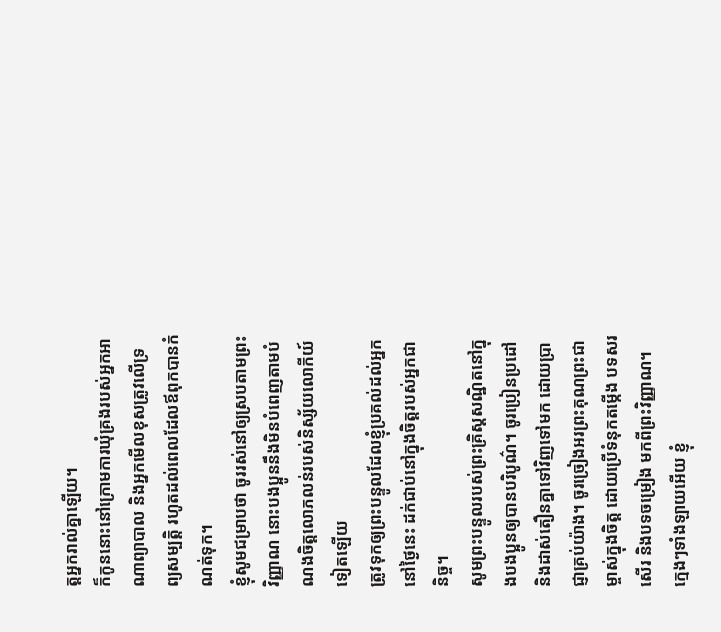ត្តអ្នករាល់គ្នាឡើយ។
ក៏កូននោះនៅក្រោមការឃុំគ្រងរបស់អ្នកអាណាព្យាបាល និងអ្នកមើលខុសត្រូវលើទ្រព្យសម្បត្តិ រហូតដល់ពេលដែលឪពុកបានកំណត់ទុក។
ខ្ញុំសូមជម្រាបថា ចូររស់នៅឲ្យស្របតាមព្រះវិញ្ញាណ នោះបងប្អូននឹងមិនបំពេញតាមបំណងចិត្តលោភលន់របស់និស្ស័យលោកីយ៍ទៀតឡើយ
ត្រូវទុកឲ្យព្រះបន្ទូលដែលខ្ញុំប្រគល់ដល់អ្នកនៅថ្ងៃនេះ ដក់ជាប់នៅក្នុងចិត្តរបស់អ្នកជានិច្ច។
សូមព្រះបន្ទូលរបស់ព្រះគ្រិស្តសណ្ឋិតនៅក្នុងបងប្អូនឲ្យបានបរិបូណ៌។ ចូរប្រៀនប្រដៅ និងដាស់តឿនគ្នាទៅវិញទៅមក ដោយប្រាជ្ញាគ្រប់យ៉ាង។ ចូរច្រៀងអរព្រះគុណព្រះជាម្ចាស់ក្នុងចិត្ត ដោយប្រើទំនុកតម្កើង បទសរសើរ និងបទចម្រៀង មកពីព្រះវិញ្ញាណ។
ក្មេងៗទាំងឡាយអើយ ខ្ញុំ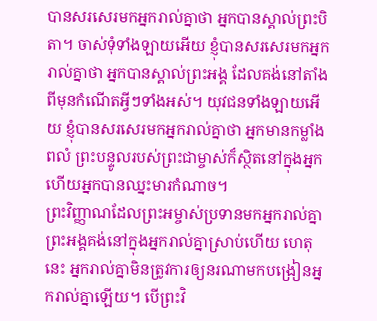បានសរសេរមកអ្នករាល់គ្នាថា អ្នកបានស្គាល់ព្រះបិតា។ ចាស់ទុំទាំងឡាយអើយ ខ្ញុំបានសរសេរមកអ្នករាល់គ្នាថា អ្នកបានស្គាល់ព្រះអង្គ ដែលគង់នៅតាំងពីមុនកំណើតអ្វីៗទាំងអស់។ យុវជនទាំងឡាយអើយ ខ្ញុំបានសរសេរមកអ្នករាល់គ្នាថា អ្នកមានកម្លាំងពលំ ព្រះបន្ទូលរបស់ព្រះជាម្ចាស់ក៏ស្ថិតនៅក្នុងអ្នក ហើយអ្នកបានឈ្នះមារកំណាច។
ព្រះវិញ្ញាណដែលព្រះអម្ចាស់ប្រទានមកអ្នករាល់គ្នា ព្រះអង្គគង់នៅក្នុងអ្នករាល់គ្នាស្រាប់ហើយ ហេតុនេះ អ្នករាល់គ្នាមិនត្រូវការឲ្យនរណាមកបង្រៀនអ្នករាល់គ្នាឡើយ។ បើព្រះវិ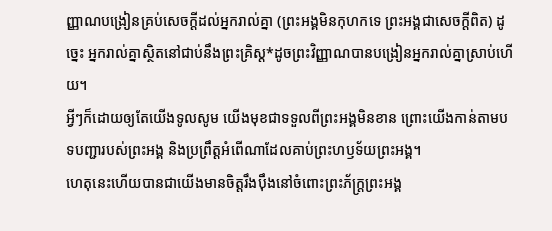ញ្ញាណបង្រៀនគ្រប់សេចក្ដីដល់អ្នករាល់គ្នា (ព្រះអង្គមិនកុហកទេ ព្រះអង្គជាសេចក្ដីពិត) ដូច្នេះ អ្នករាល់គ្នាស្ថិតនៅជាប់នឹងព្រះគ្រិស្ត*ដូចព្រះវិញ្ញាណបានបង្រៀនអ្នករាល់គ្នាស្រាប់ហើយ។
អ្វីៗក៏ដោយឲ្យតែយើងទូលសូម យើងមុខជាទទួលពីព្រះអង្គមិនខាន ព្រោះយើងកាន់តាមបទបញ្ជារបស់ព្រះអង្គ និងប្រព្រឹត្តអំពើណាដែលគាប់ព្រះហឫទ័យព្រះអង្គ។
ហេតុនេះហើយបានជាយើងមានចិត្តរឹងប៉ឹងនៅចំពោះព្រះភ័ក្ត្រព្រះអង្គ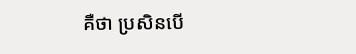គឺថា ប្រសិនបើ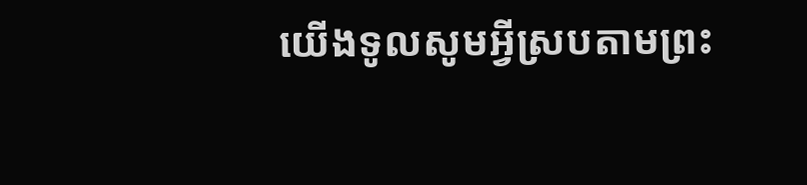យើងទូលសូមអ្វីស្របតាមព្រះ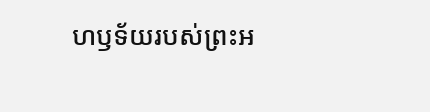ហឫទ័យរបស់ព្រះអ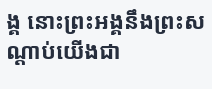ង្គ នោះព្រះអង្គនឹងព្រះសណ្ដាប់យើងជា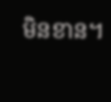មិនខាន។